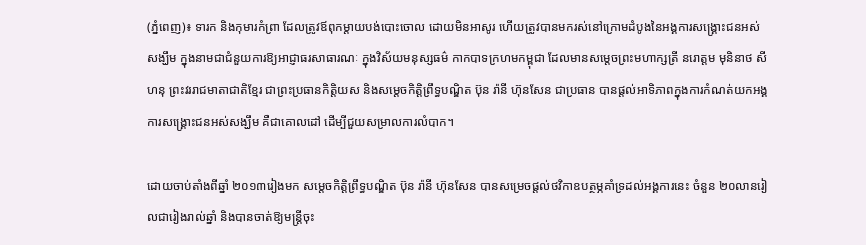(ភ្នំពេញ)៖ ទារក និងកុមារកំព្រា ដែលត្រូវឪពុកម្តាយបង់បោះចោល ដោយមិនអាសូរ ហើយត្រូវបានមករស់នៅក្រោមដំបូងនៃអង្គការសង្គ្រោះជនអស់សង្ឃឹម ក្នុងនាមជាជំនួយការឱ្យអាជ្ញាធរសាធារណៈ ក្នុងវិស័យមនុស្សធម៌ កាកបាទក្រហមកម្ពុជា ដែលមានសម្តេចព្រះមហាក្សត្រី នរោត្តម មុនិនាថ សីហនុ ព្រះវររាជមាតាជាតិខ្មែរ ជាព្រះប្រធានកិត្តិយស និងសម្តេចកិត្តិព្រឹទ្ធបណ្ឌិត ប៊ុន រ៉ានី ហ៊ុនសែន ជាប្រធាន បានផ្តល់អាទិភាពក្នុងការកំណត់យកអង្គការសង្គ្រោះជនអស់សង្ឃឹម គឺជាគោលដៅ ដើម្បីជួយសម្រាលការលំបាក។

ដោយចាប់តាំងពីឆ្នាំ ២០១៣រៀងមក សម្តេចកិត្តិព្រឹទ្ធបណ្ឌិត ប៊ុន រ៉ានី ហ៊ុនសែន បានសម្រេចផ្តល់ថវិកាឧបត្ថម្ភគាំទ្រដល់អង្គការនេះ ចំនួន ២០លានរៀលជារៀងរាល់ឆ្នាំ និងបានចាត់ឱ្យមន្ត្រីចុះ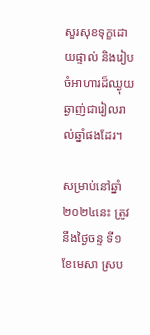សួរសុខទុក្ខដោយផ្ទាល់ និងរៀបចំអាហារដ៏ឈ្ងុយឆ្ងាញ់ជារៀលរាល់ឆ្នាំផងដែរ។

សម្រាប់នៅឆ្នាំ២០២៤នេះ ត្រូវនឹងថ្ងៃចន្ទ ទី១ ខែមេសា ស្រប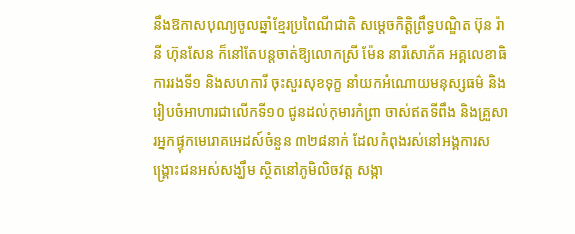នឹងឱកាសបុណ្យចូលឆ្នាំខ្មែរប្រពៃណីជាតិ សម្តេចកិត្តិព្រឹទ្ធបណ្ឌិត ប៊ុន រ៉ានី ហ៊ុនសែន ក៏នៅតែបន្ដចាត់ឱ្យលោកស្រី ម៉ែន នារីសោភ័គ អគ្គលេខាធិការរងទី១ និងសហការី ចុះសួរសុខទុក្ខ នាំយកអំណោយមនុស្សធម៌ និងរៀបចំអាហារជាលើកទី១០ ជូនដល់កុមារកំព្រា ចាស់ឥតទីពឹង និងគ្រួសារអ្នកផ្ទុកមេរោគអេដស៍ចំនួន ៣២៨នាក់ ដែលកំពុងរស់នៅអង្គការសង្គ្រោះជនអស់សង្ឃឹម ស្ថិតនៅភូមិលិចវត្ត សង្កា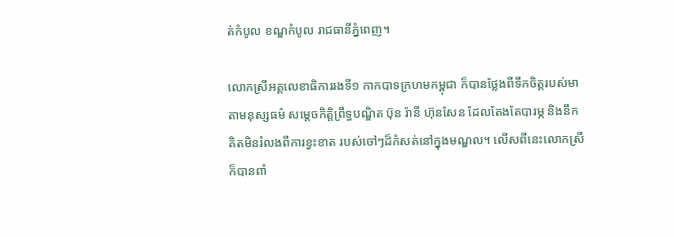ត់កំបូល ខណ្ឌកំបូល រាជធានីភ្នំពេញ។

លោកស្រីអគ្គលេខាធិការរងទី១ កាកបាទក្រហមកម្ពុជា ក៏បានថ្លែងពីទឹកចិត្ដរបស់មាតាមនុស្សធម៌ សម្ដេចកិត្ដិព្រឹទ្ធបណ្ឌិត ប៊ុន រ៉ានី ហ៊ុនសែន ដែលតែងតែបារម្ភ និងនឹកគិតមិនរំលងពីការខ្វះខាត របស់ចៅៗដ៏កំសត់នៅក្នុងមណ្ឌល។ លើសពីនេះលោកស្រីក៏បានពាំ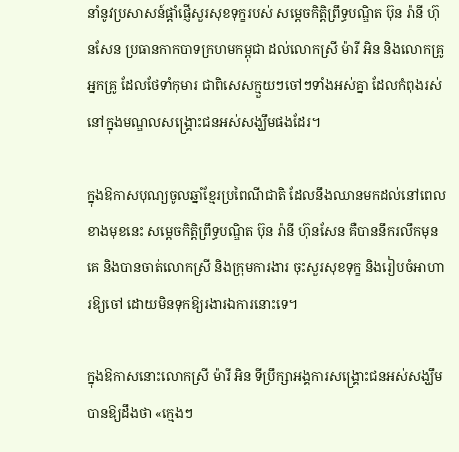នាំនូវប្រសាសន៍ផ្ដាំផ្ញើសួរសុខទុក្ខរបស់ សម្ដេចកិត្តិព្រឹទ្ធបណ្ឌិត ប៊ុន រ៉ានី ហ៊ុនសែន ប្រធានកាកបាទក្រហមកម្ពុជា ដល់លោកស្រី ម៉ារី អិន និងលោកគ្រូអ្នកគ្រូ ដែលថែទាំកុមារ ជាពិសេសក្មួយៗចៅៗទាំងអស់គ្នា ដែលកំពុងរស់នៅក្នុងមណ្ឌលសង្គ្រោះជនអស់សង្ឃឹមផងដែរ។

ក្នុងឱកាសបុណ្យចូលឆ្នាំខ្មែរប្រពៃណីជាតិ ដែលនឹងឈានមកដល់នៅពេលខាងមុខនេះ សម្ដេចកិត្ដិព្រឹទ្ធបណ្ឌិត ប៊ុន រ៉ានី ហ៊ុនសែន គឺបាននឹករលឹកមុនគេ និងបានចាត់លោកស្រី និងក្រុមការងារ ចុះសួរសុខទុក្ខ និងរៀបចំអាហារឱ្យចៅ ដោយមិនទុកឱ្យរងារឯការនោះទេ។

ក្នុងឱកាសនោះលោកស្រី ម៉ារី អិន ទីប្រឹក្សាអង្គការសង្គ្រោះជនអស់សង្ឃឹម បានឱ្យដឹងថា «ក្មេងៗ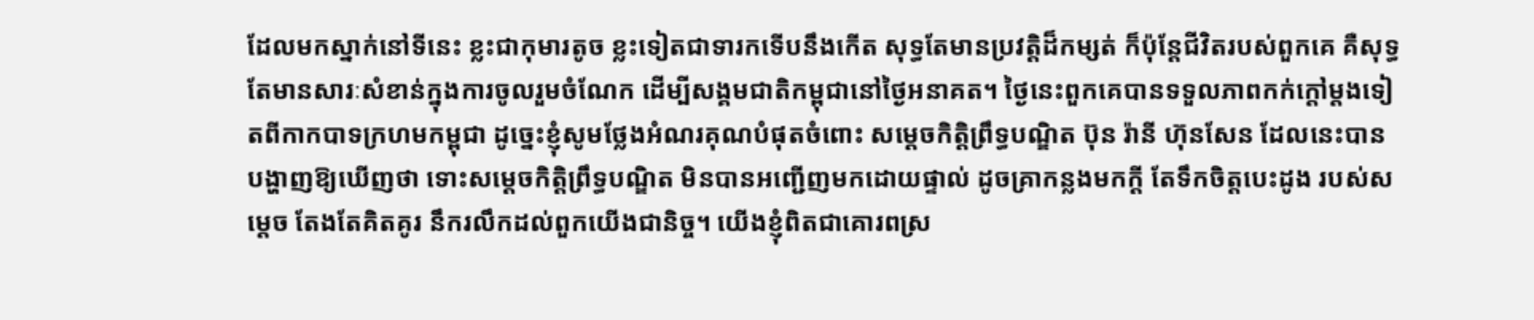ដែលមកស្នាក់នៅទីនេះ ខ្លះជាកុមារតូច ខ្លះទៀតជាទារកទើបនឹងកើត សុទ្ធតែមានប្រវត្តិដ៏កម្សត់ ក៏ប៉ុន្តែជីវិតរបស់ពួកគេ គឺសុទ្ធតែមានសារៈសំខាន់ក្នុងការចូលរួមចំណែក ដើម្បីសង្គមជាតិកម្ពុជានៅថ្ងៃអនាគត។ ថ្ងៃនេះពួកគេបានទទួលភាពកក់ក្តៅម្តងទៀតពីកាកបាទក្រហមកម្ពុជា ដូច្នេះខ្ញុំសូមថ្លែងអំណរគុណបំផុតចំពោះ សម្តេចកិត្តិព្រឹទ្ធបណ្ឌិត ប៊ុន រ៉ានី ហ៊ុនសែន ដែលនេះបានបង្ហាញឱ្យឃើញថា ទោះសម្ដេចកិតិ្ដព្រឹទ្ធបណ្ឌិត មិនបានអញ្ជើញមកដោយផ្ទាល់ ដូចគ្រាកន្លងមកក្ដី តែទឹកចិត្ដបេះដូង របស់សម្ដេច តែងតែគិតគូរ នឹករលឹកដល់ពួកយើងជានិច្ច។ យើងខ្ញុំពិតជាគោរពស្រ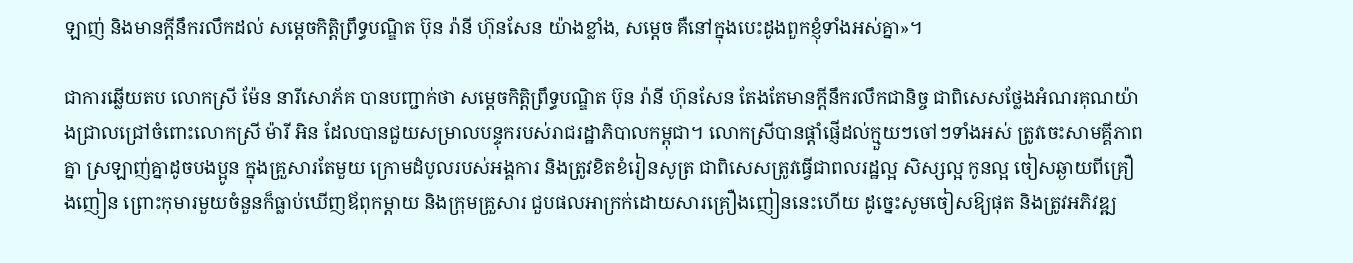ឡាញ់ និងមានក្តីនឹករលឹកដល់ សម្ដេចកិត្ដិព្រឹទ្ធបណ្ឌិត ប៊ុន រ៉ានី ហ៊ុនសែន យ៉ាងខ្លាំង, សម្តេច គឺនៅក្នុងបេះដូងពួកខ្ញុំទាំងអស់គ្នា»។

ជាការឆ្លើយតប លោកស្រី ម៉ែន នារីសោភ័គ បានបញ្ជាក់ថា សម្តេចកិត្តិព្រឹទ្ធបណ្ឌិត ប៊ុន រ៉ានី ហ៊ុនសែន តែងតែមានក្តីនឹករលឹកជានិច្ច ជាពិសេសថ្លែងអំណរគុណយ៉ាងជ្រាលជ្រៅចំពោះលោកស្រី ម៉ារី អិន ដែលបានជួយសម្រាលបន្ទុករបស់រាជរដ្ឋាភិបាលកម្ពុជា។ លោកស្រីបានផ្តាំផ្ញើដល់ក្មួយៗចៅៗទាំងអស់ ត្រូវចេះសាមគ្គីភាពគ្នា ស្រឡាញ់គ្នាដូចបងប្អូន ក្នុងគ្រួសារតែមួយ ក្រោមដំបូលរបស់អង្គការ និងត្រូវខិតខំរៀនសូត្រ ជាពិសេសត្រូវធ្វើជាពលរដ្ឋល្អ សិស្សល្អ កូនល្អ ចៀសឆ្ងាយពីគ្រឿងញៀន ព្រោះកុមារមួយចំនួនក៏ធ្លាប់ឃើញឪពុកម្ដាយ និងក្រុមគ្រួសារ ជួបផលអាក្រក់ដោយសារគ្រឿងញៀននេះហើយ ដូច្នេះសូមចៀសឱ្យផុត និងត្រូវអភិវឌ្ឍ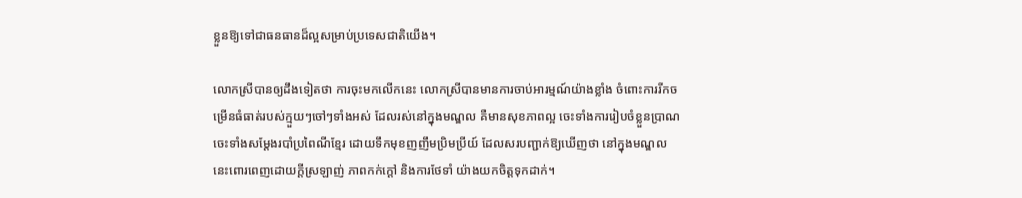ខ្លួនឱ្យទៅជាធនធានដ៏ល្អសម្រាប់ប្រទេសជាតិយើង។

លោកស្រីបានឲ្យដឹងទៀតថា ការចុះមកលើកនេះ លោកស្រីបានមានការចាប់អារម្មណ៍យ៉ាងខ្លាំង ចំពោះការរីកចម្រើនធំធាត់របស់ក្មួយៗចៅៗទាំងអស់ ដែលរស់នៅក្នុងមណ្ឌល គឺមានសុខភាពល្អ ចេះទាំងការរៀបចំខ្លួនប្រាណ ចេះទាំងសម្តែងរបាំប្រពៃណីខ្មែរ ដោយទឹកមុខញញឹមប្រិមប្រីយ៍ ដែលសរបញ្ជាក់ឱ្យឃើញថា នៅក្នុងមណ្ឌលនេះពោរពេញដោយក្តីស្រឡាញ់ ភាពកក់ក្តៅ និងការថែទាំ យ៉ាងយកចិត្តទុកដាក់។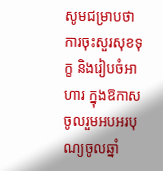សូមជម្រាបថា ការចុះសួរសុខទុក្ខ និងរៀបចំអាហារ ក្នុងឱកាសចូលរួមអបអរបុណ្យចូលឆ្នាំ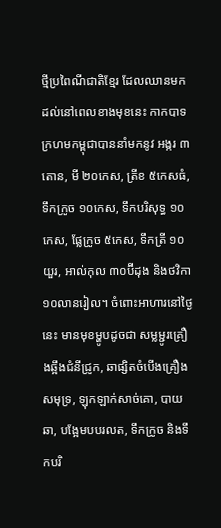ថ្មីប្រពៃណីជាតិខ្មែរ ដែលឈានមកដល់នៅពេលខាងមុខនេះ កាកបាទក្រហមកម្ពុជាបាននាំមកនូវ អង្ករ ៣តោន, មី ២០កេស, ត្រីខ ៥កេសធំ, ទឹកក្រូច ១០កេស, ទឹកបរិសុទ្ធ ១០កេស, ផ្លែក្រូច ៥កេស, ទឹកត្រី ១០យួរ, អាល់កុល ៣០ប៊ីដុង និងថវិកា ១០លានរៀល។ ចំពោះអាហារនៅថ្ងៃនេះ មានមុខម្ហូបដូចជា សម្លម្ជូរគ្រឿងឆ្អឹងជំនីជ្រូក, ឆាផ្សិតចំបើងគ្រឿងសមុទ្រ, ឡុកឡាក់សាច់គោ, បាយឆា, បង្អែមបបរលត, ទឹកក្រូច និងទឹកបរិ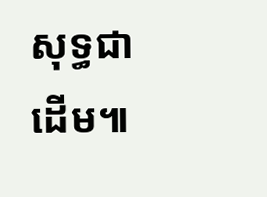សុទ្ធជាដើម៕